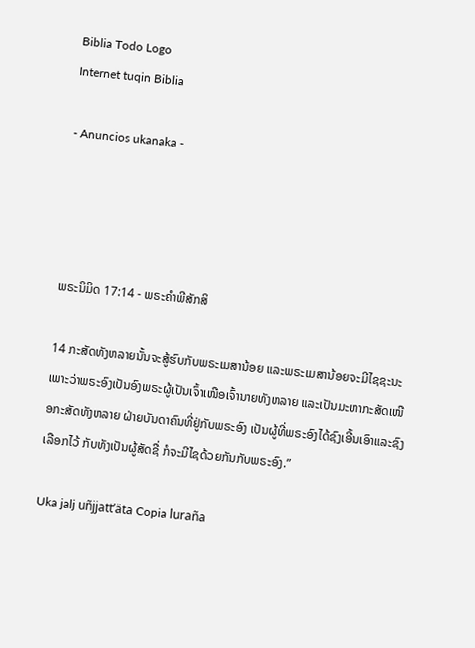Biblia Todo Logo
Internet tuqin Biblia

- Anuncios ukanaka -




ພຣະນິມິດ 17:14 - ພຣະຄຳພີສັກສິ

14 ກະສັດທັງຫລາຍນັ້ນຈະສູ້ຮົບກັບພຣະເມສານ້ອຍ ແລະພຣະເມສານ້ອຍຈະມີໄຊຊະນະ ເພາະວ່າພຣະອົງເປັນອົງພຣະຜູ້ເປັນເຈົ້າເໜືອເຈົ້ານາຍທັງຫລາຍ ແລະເປັນມະຫາກະສັດເໜືອກະສັດທັງຫລາຍ ຝ່າຍບັນດາຄົນທີ່ຢູ່ກັບພຣະອົງ ເປັນຜູ້ທີ່ພຣະອົງໄດ້ຊົງເອີ້ນເອົາແລະຊົງເລືອກໄວ້ ກັບທັງເປັນຜູ້ສັດຊື່ ກໍຈະມີໄຊດ້ວຍກັນກັບພຣະອົງ.”

Uka jalj uñjjattʼäta Copia luraña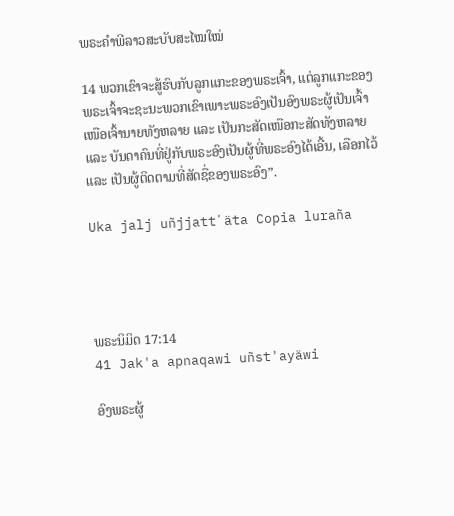ພຣະຄຳພີລາວສະບັບສະໄໝໃໝ່

14 ພວກເຂົາຈະສູ້ຮົບກັບລູກແກະຂອງພຣະເຈົ້າ, ແຕ່ລູກແກະຂອງພຣະເຈົ້າຈະຊະນະພວກເຂົາເພາະພຣະອົງເປັນອົງພຣະຜູ້ເປັນເຈົ້າເໜືອເຈົ້ານາຍທັງຫລາຍ ແລະ ເປັນກະສັດເໜືອກະສັດທັງຫລາຍ ແລະ ບັນດາຄົນທີ່ຢູ່ກັບພຣະອົງເປັນຜູ້ທີ່ພຣະອົງໄດ້ເອີ້ນ, ເລືອກໄວ້ ແລະ ເປັນຜູ້ຕິດຕາມທີ່ສັດຊື່ຂອງພຣະອົງ”.

Uka jalj uñjjattʼäta Copia luraña




ພຣະນິມິດ 17:14
41 Jak'a apnaqawi uñst'ayäwi

ອົງພຣະຜູ້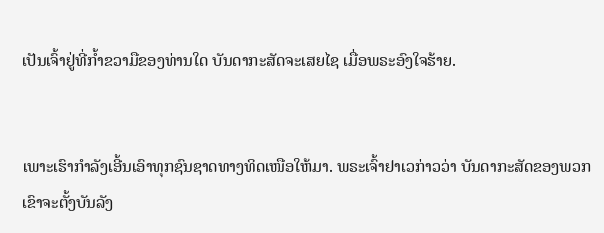ເປັນເຈົ້າຢູ່ທີ່ກໍ້າຂວາມືຂອງທ່ານໃດ ບັນດາກະສັດຈະເສຍໄຊ ເມື່ອພຣະອົງໃຈຮ້າຍ.


ເພາະເຮົາກຳລັງເອີ້ນເອົາທຸກຊົນຊາດທາງທິດເໜືອໃຫ້ມາ. ພຣະເຈົ້າຢາເວກ່າວວ່າ ບັນດາກະສັດຂອງພວກເຂົາຈະຕັ້ງບັນລັງ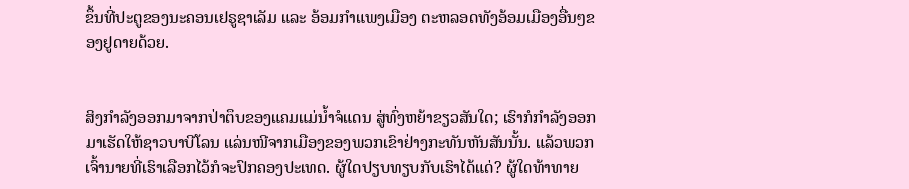ຂຶ້ນທີ່ປະຕູຂອງນະຄອນເຢຣູຊາເລັມ ແລະ ອ້ອມກຳແພງເມືອງ ຕະຫລອດທັງອ້ອມເມືອງອື່ນໆຂອງຢູດາຍດ້ວຍ.


ສິງກຳລັງອອກມາຈາກປ່າຕຶບຂອງແຄມແມ່ນໍ້າຈໍແດນ ສູ່ທົ່ງຫຍ້າຂຽວສັນໃດ; ເຮົາກໍກຳລັງອອກມາເຮັດໃຫ້ຊາວບາບີໂລນ ແລ່ນໜີຈາກເມືອງຂອງພວກເຂົາຢ່າງກະທັນຫັນສັນນັ້ນ. ແລ້ວພວກເຈົ້ານາຍທີ່ເຮົາເລືອກໄວ້ກໍຈະປົກຄອງປະເທດ. ຜູ້ໃດປຽບທຽບກັບເຮົາໄດ້ແດ່? ຜູ້ໃດທ້າທາຍ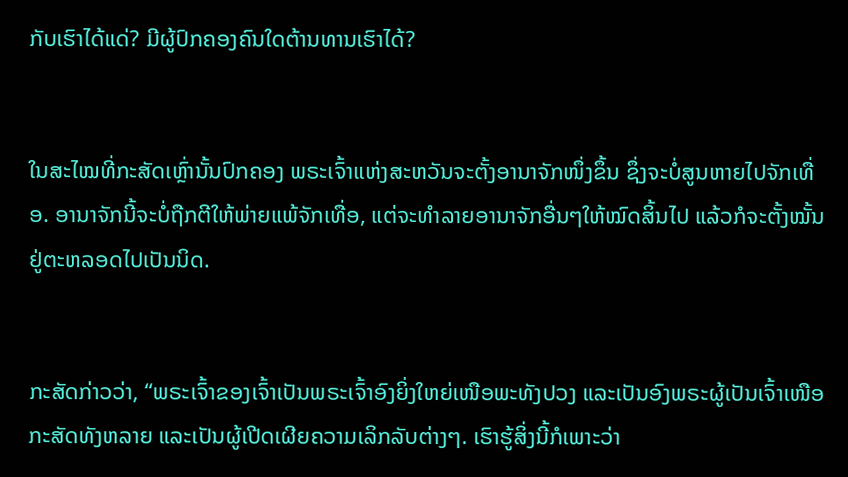ກັບເຮົາໄດ້ແດ່? ມີຜູ້ປົກຄອງຄົນໃດຕ້ານທານເຮົາໄດ້?


ໃນສະໄໝທີ່ກະສັດເຫຼົ່ານັ້ນປົກຄອງ ພຣະເຈົ້າແຫ່ງສະຫວັນຈະຕັ້ງອານາຈັກໜຶ່ງຂຶ້ນ ຊຶ່ງຈະບໍ່ສູນຫາຍໄປຈັກເທື່ອ. ອານາຈັກນີ້ຈະບໍ່ຖືກຕີໃຫ້ພ່າຍແພ້ຈັກເທື່ອ, ແຕ່ຈະທຳລາຍອານາຈັກອື່ນໆໃຫ້ໝົດສິ້ນໄປ ແລ້ວກໍຈະຕັ້ງໝັ້ນຢູ່ຕະຫລອດໄປເປັນນິດ.


ກະສັດກ່າວວ່າ, “ພຣະເຈົ້າຂອງເຈົ້າເປັນພຣະເຈົ້າອົງຍິ່ງໃຫຍ່ເໜືອພະທັງປວງ ແລະເປັນອົງພຣະຜູ້ເປັນເຈົ້າເໜືອກະສັດທັງຫລາຍ ແລະເປັນຜູ້ເປີດເຜີຍຄວາມເລິກລັບຕ່າງໆ. ເຮົາຮູ້ສິ່ງນີ້ກໍເພາະວ່າ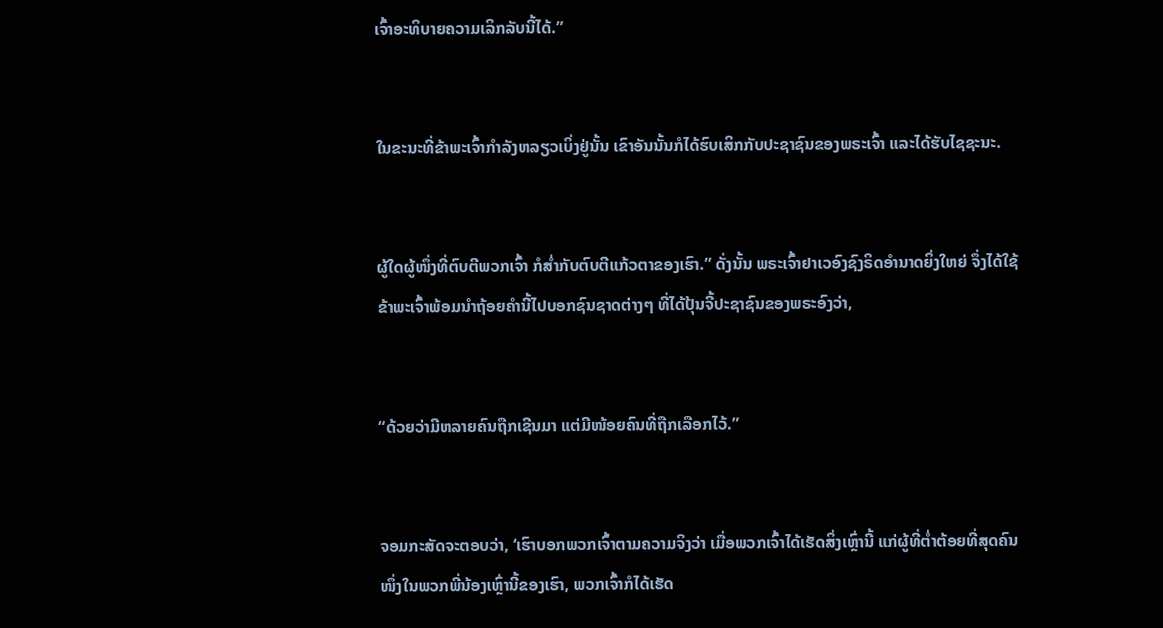ເຈົ້າອະທິບາຍຄວາມເລິກລັບນີ້ໄດ້.”


ໃນຂະນະທີ່ຂ້າພະເຈົ້າກຳລັງຫລຽວເບິ່ງຢູ່ນັ້ນ ເຂົາອັນນັ້ນກໍໄດ້ຮົບເສິກກັບປະຊາຊົນຂອງພຣະເຈົ້າ ແລະໄດ້ຮັບໄຊຊະນະ.


ຜູ້ໃດຜູ້ໜຶ່ງທີ່ຕົບຕີພວກເຈົ້າ ກໍສໍ່າກັບຕົບຕີແກ້ວຕາຂອງເຮົາ.” ດັ່ງນັ້ນ ພຣະເຈົ້າຢາເວອົງຊົງຣິດອຳນາດຍິ່ງໃຫຍ່ ຈຶ່ງໄດ້ໃຊ້ຂ້າພະເຈົ້າພ້ອມນຳຖ້ອຍຄຳນີ້ໄປບອກຊົນຊາດຕ່າງໆ ທີ່ໄດ້ປຸ້ນຈີ້ປະຊາຊົນຂອງພຣະອົງວ່າ,


“ດ້ວຍວ່າມີຫລາຍຄົນຖືກເຊີນມາ ແຕ່ມີໜ້ອຍຄົນທີ່ຖືກເລືອກໄວ້.”


ຈອມກະສັດຈະຕອບວ່າ, ‘ເຮົາບອກພວກເຈົ້າຕາມຄວາມຈິງວ່າ ເມື່ອພວກເຈົ້າໄດ້ເຮັດສິ່ງເຫຼົ່ານີ້ ແກ່ຜູ້ທີ່ຕໍ່າຕ້ອຍທີ່ສຸດຄົນໜຶ່ງໃນພວກພີ່ນ້ອງເຫຼົ່ານີ້ຂອງເຮົາ, ພວກເຈົ້າກໍໄດ້ເຮັດ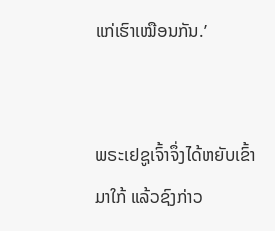ແກ່ເຮົາເໝືອນກັນ.’


ພຣະເຢຊູເຈົ້າຈຶ່ງໄດ້ຫຍັບເຂົ້າມາໃກ້ ແລ້ວຊົງກ່າວ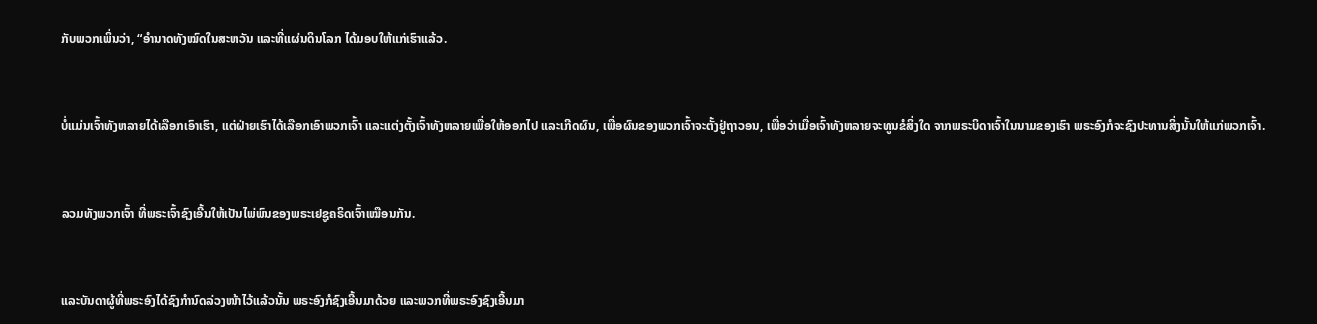ກັບພວກເພິ່ນວ່າ, “ອຳນາດທັງໝົດໃນສະຫວັນ ແລະທີ່ແຜ່ນດິນໂລກ ໄດ້ມອບໃຫ້ແກ່ເຮົາແລ້ວ.


ບໍ່ແມ່ນເຈົ້າທັງຫລາຍໄດ້ເລືອກເອົາເຮົາ, ແຕ່ຝ່າຍເຮົາໄດ້ເລືອກເອົາພວກເຈົ້າ ແລະແຕ່ງຕັ້ງເຈົ້າທັງຫລາຍເພື່ອໃຫ້ອອກໄປ ແລະເກີດຜົນ, ເພື່ອຜົນຂອງພວກເຈົ້າຈະຕັ້ງຢູ່ຖາວອນ, ເພື່ອວ່າເມື່ອເຈົ້າທັງຫລາຍຈະທູນຂໍສິ່ງໃດ ຈາກພຣະບິດາເຈົ້າໃນນາມຂອງເຮົາ ພຣະອົງກໍຈະຊົງປະທານສິ່ງນັ້ນໃຫ້ແກ່ພວກເຈົ້າ.


ລວມທັງພວກເຈົ້າ ທີ່ພຣະເຈົ້າຊົງເອີ້ນໃຫ້ເປັນໄພ່ພົນຂອງພຣະເຢຊູຄຣິດເຈົ້າເໝືອນກັນ.


ແລະບັນດາຜູ້ທີ່ພຣະອົງໄດ້ຊົງກຳນົດລ່ວງໜ້າໄວ້ແລ້ວນັ້ນ ພຣະອົງກໍຊົງເອີ້ນມາດ້ວຍ ແລະພວກທີ່ພຣະອົງຊົງເອີ້ນມາ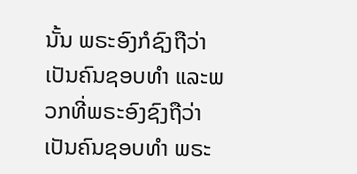ນັ້ນ ພຣະອົງກໍຊົງຖືວ່າເປັນຄົນຊອບທຳ ແລະພວກທີ່ພຣະອົງຊົງຖືວ່າເປັນຄົນຊອບທຳ ພຣະ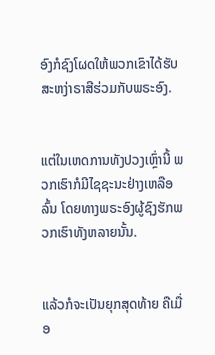ອົງກໍຊົງໂຜດໃຫ້ພວກເຂົາໄດ້ຮັບສະຫງ່າຣາສີຮ່ວມກັບພຣະອົງ.


ແຕ່ໃນເຫດການທັງປວງເຫຼົ່ານີ້ ພວກເຮົາກໍມີໄຊຊະນະຢ່າງເຫລືອລົ້ນ ໂດຍທາງພຣະອົງຜູ້ຊົງຮັກພວກເຮົາທັງຫລາຍນັ້ນ.


ແລ້ວກໍຈະເປັນຍຸກສຸດທ້າຍ ຄືເມື່ອ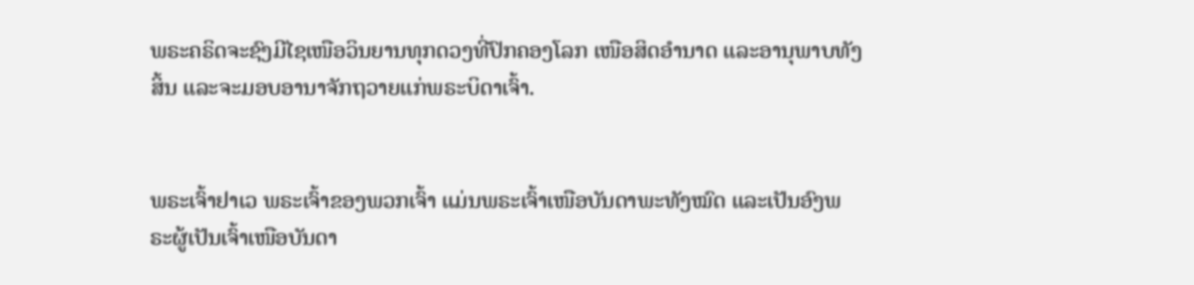ພຣະຄຣິດຈະຊົງມີໄຊເໜືອວິນຍານທຸກດວງທີ່ປົກຄອງໂລກ ເໜືອສິດອຳນາດ ແລະອານຸພາບທັງສິ້ນ ແລະຈະມອບອານາຈັກຖວາຍແກ່ພຣະບິດາເຈົ້າ.


ພຣະເຈົ້າຢາເວ ພຣະເຈົ້າຂອງພວກເຈົ້າ ແມ່ນພຣະເຈົ້າເໜືອບັນດາພະທັງໝົດ ແລະເປັນອົງພຣະຜູ້ເປັນເຈົ້າເໜືອບັນດາ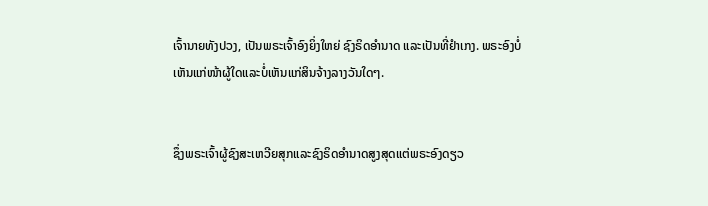ເຈົ້ານາຍທັງປວງ, ເປັນພຣະເຈົ້າອົງຍິ່ງໃຫຍ່ ຊົງຣິດອຳນາດ ແລະເປັນທີ່ຢຳເກງ. ພຣະອົງບໍ່ເຫັນແກ່ໜ້າຜູ້ໃດແລະບໍ່ເຫັນແກ່ສິນຈ້າງລາງວັນໃດໆ.


ຊຶ່ງພຣະເຈົ້າຜູ້ຊົງສະເຫວີຍສຸກແລະຊົງຣິດອຳນາດສູງສຸດແຕ່ພຣະອົງດຽວ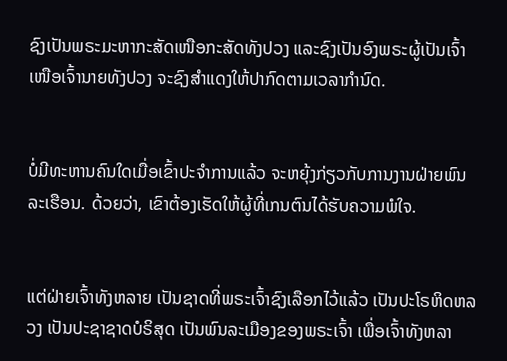ຊົງເປັນພຣະມະຫາກະສັດເໜືອກະສັດທັງປວງ ແລະຊົງເປັນອົງພຣະຜູ້ເປັນເຈົ້າເໜືອເຈົ້ານາຍທັງປວງ ຈະຊົງສຳແດງໃຫ້ປາກົດຕາມເວລາກຳນົດ.


ບໍ່ມີທະຫານຄົນໃດເມື່ອເຂົ້າປະຈຳການແລ້ວ ຈະຫຍຸ້ງກ່ຽວກັບການງານຝ່າຍພົນລະເຮືອນ. ດ້ວຍວ່າ, ເຂົາຕ້ອງເຮັດໃຫ້ຜູ້ທີ່ເກນຕົນໄດ້ຮັບຄວາມພໍໃຈ.


ແຕ່ຝ່າຍເຈົ້າທັງຫລາຍ ເປັນຊາດທີ່ພຣະເຈົ້າຊົງເລືອກໄວ້ແລ້ວ ເປັນປະໂຣຫິດຫລວງ ເປັນປະຊາຊາດບໍຣິສຸດ ເປັນພົນລະເມືອງຂອງພຣະເຈົ້າ ເພື່ອເຈົ້າທັງຫລາ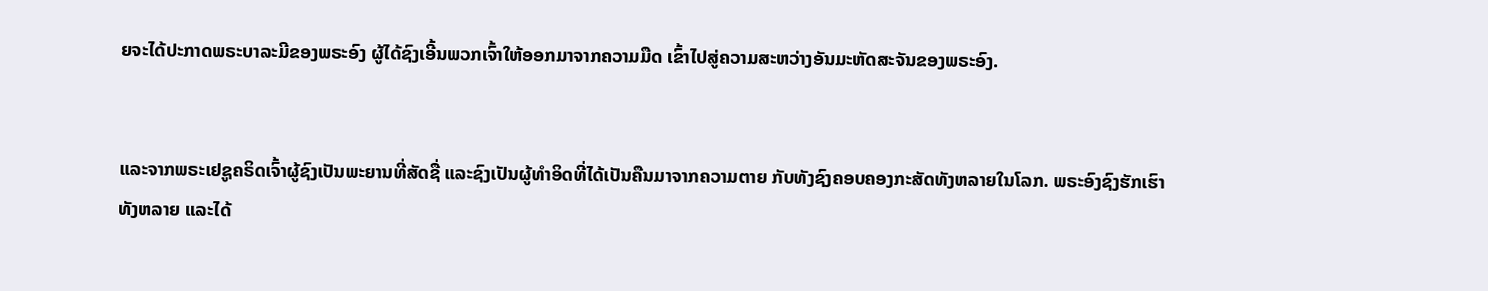ຍຈະໄດ້ປະກາດພຣະບາລະມີຂອງພຣະອົງ ຜູ້ໄດ້ຊົງເອີ້ນພວກເຈົ້າໃຫ້ອອກມາຈາກຄວາມມືດ ເຂົ້າໄປສູ່ຄວາມສະຫວ່າງອັນມະຫັດສະຈັນຂອງພຣະອົງ.


ແລະຈາກພຣະເຢຊູຄຣິດເຈົ້າຜູ້ຊົງເປັນພະຍານທີ່ສັດຊື່ ແລະຊົງເປັນຜູ້ທຳອິດທີ່ໄດ້ເປັນຄືນມາຈາກຄວາມຕາຍ ກັບທັງຊົງຄອບຄອງກະສັດທັງຫລາຍໃນໂລກ. ພຣະອົງຊົງຮັກເຮົາທັງຫລາຍ ແລະໄດ້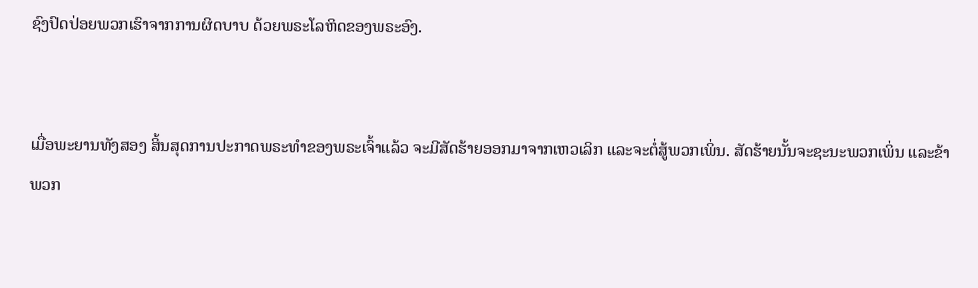ຊົງປົດປ່ອຍພວກເຮົາຈາກການຜິດບາບ ດ້ວຍພຣະໂລຫິດຂອງພຣະອົງ.


ເມື່ອພະຍານທັງສອງ ສິ້ນສຸດການປະກາດພຣະທຳຂອງພຣະເຈົ້າແລ້ວ ຈະມີສັດຮ້າຍອອກມາຈາກເຫວເລິກ ແລະຈະຕໍ່ສູ້ພວກເພິ່ນ. ສັດຮ້າຍນັ້ນຈະຊະນະພວກເພິ່ນ ແລະຂ້າພວກ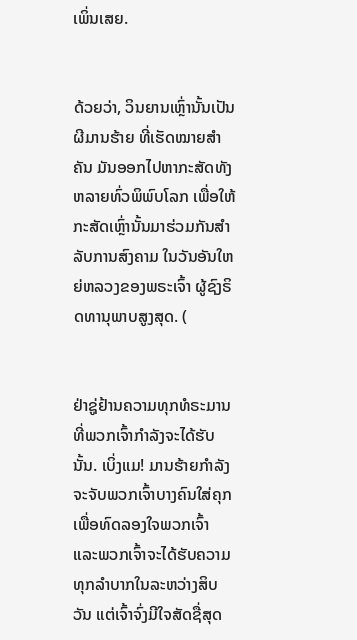ເພິ່ນເສຍ.


ດ້ວຍວ່າ, ວິນຍານເຫຼົ່ານັ້ນເປັນຜີມານຮ້າຍ ທີ່ເຮັດໝາຍສຳຄັນ ມັນອອກໄປຫາກະສັດທັງຫລາຍທົ່ວພິພົບໂລກ ເພື່ອໃຫ້ກະສັດເຫຼົ່ານັ້ນມາຮ່ວມກັນສຳລັບການສົງຄາມ ໃນວັນອັນໃຫຍ່ຫລວງຂອງພຣະເຈົ້າ ຜູ້ຊົງຣິດທານຸພາບສູງສຸດ. (


ຢ່າຊູ່ຢ້ານຄວາມທຸກທໍຣະມານທີ່ພວກເຈົ້າກຳລັງຈະໄດ້ຮັບນັ້ນ. ເບິ່ງແມ! ມານຮ້າຍກຳລັງຈະຈັບພວກເຈົ້າບາງຄົນໃສ່ຄຸກ ເພື່ອທົດລອງໃຈພວກເຈົ້າ ແລະພວກເຈົ້າຈະໄດ້ຮັບຄວາມທຸກລຳບາກໃນລະຫວ່າງສິບວັນ ແຕ່ເຈົ້າຈົ່ງມີໃຈສັດຊື່ສຸດ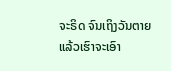ຈະຣິດ ຈົນເຖິງວັນຕາຍ ແລ້ວເຮົາຈະເອົາ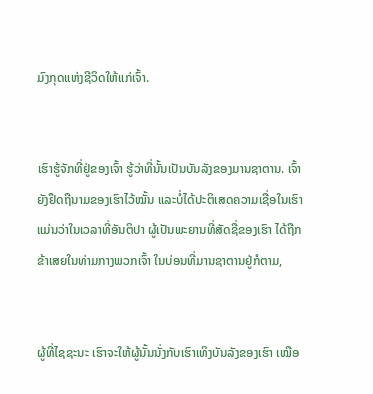ມົງກຸດແຫ່ງຊີວິດໃຫ້ແກ່ເຈົ້າ.


ເຮົາຮູ້ຈັກທີ່ຢູ່ຂອງເຈົ້າ ຮູ້ວ່າທີ່ນັ້ນເປັນບັນລັງຂອງມານຊາຕານ. ເຈົ້າຍັງຢຶດຖືນາມຂອງເຮົາໄວ້ໝັ້ນ ແລະບໍ່ໄດ້ປະຕິເສດຄວາມເຊື່ອໃນເຮົາ ແມ່ນວ່າໃນເວລາທີ່ອັນຕິປາ ຜູ້ເປັນພະຍານທີ່ສັດຊື່ຂອງເຮົາ ໄດ້ຖືກຂ້າເສຍໃນທ່າມກາງພວກເຈົ້າ ໃນບ່ອນທີ່ມານຊາຕານຢູ່ກໍຕາມ,


ຜູ້ທີ່ໄຊຊະນະ ເຮົາຈະໃຫ້ຜູ້ນັ້ນນັ່ງກັບເຮົາເທິງບັນລັງຂອງເຮົາ ເໝືອ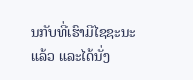ນກັບທີ່ເຮົາມີໄຊຊະນະແລ້ວ ແລະໄດ້ນັ່ງ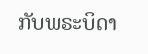ກັບພຣະບິດາ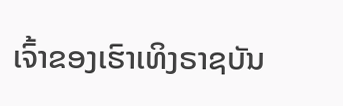ເຈົ້າຂອງເຮົາເທິງຣາຊບັນ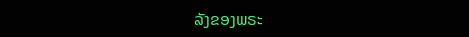ລັງຂອງພຣະ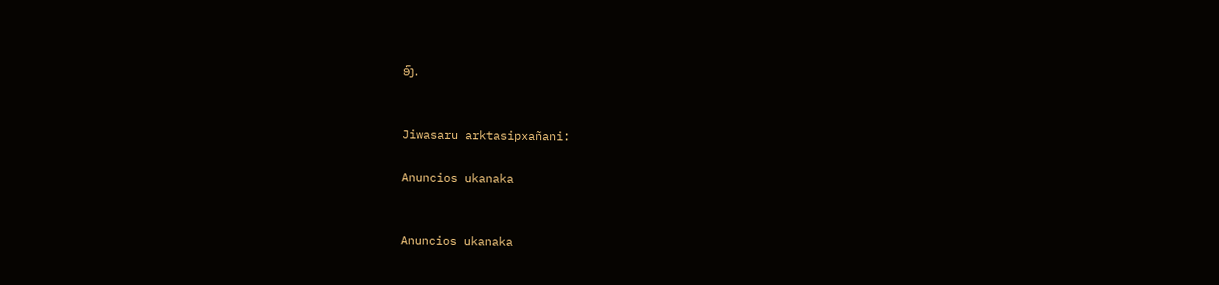ອົງ.


Jiwasaru arktasipxañani:

Anuncios ukanaka


Anuncios ukanaka